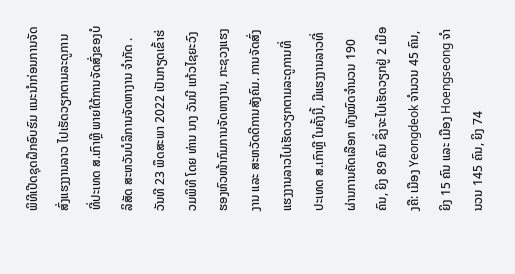ພິທີເປີດຊຸດຝຶກອົບຮົມ ແນະນໍາກ່ອນການຈັດສົ່ງແຮງງານລາວ ໄປເຮັດວຽກຕາມລະດູການ ທີ່ປະເທດ ສ.ເກົາຫຼີ ພາຍໃຕ້ການຈັດສົ່ງຂອງບໍລິສັດ ສະຫວັນບໍລິການຈັດຫາງານ ຈໍາກັດ . ວັນທີ 23 ພຶດສະພາ 2022 ເປັນກຽດເຂົ້າຮ່ວມພິທີ ໂດຍ ທ່ານ ນາງ ວັນນີ ແກ້ວໄຊຍະວົງຮອງຫົວໜ້າກົມການຈັດຫາງານ, ກະຊວງແຮງງານ ແລະ ສະຫວັດດີການສັງຄົມ. ການຈັດສົ່ງແຮງງານລາວໄປເຮັດວຽກຕາມລະດູການທີ່ ປະເທດ ສ.ເກົາຫຼີ ໃນຄັ້ງນີ້, ມີແຮງງານລາວທີ່ຜ່ານການຄັດເລືອກ ທັງໝົດຈໍານວນ 190 ຄົນ, ຍິງ 89 ຄົນ ຊຶ່ງຈະໄປເຮັດວຽກຢູ່ 2 ເມືອງຄື: ເມືອງ Yeongdeok ຈໍານວນ 45 ຄົນ, ຍິງ 15 ຄົນ ແລະ ເມືອງ Hoengseong ຈໍານວນ 145 ຄົນ, ຍິງ 74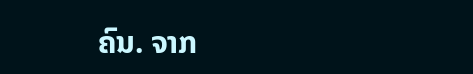ຄົນ. ຈາກ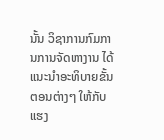ນັ້ນ ວິຊາການກົມການການຈັດຫາງານ ໄດ້ ແນະນໍາອະທິບາຍຂັ້ນຕອນຕ່າງໆ ໃຫ້ກັບແຮງ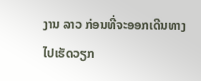ງານ ລາວ ກ່ອນທີ່ຈະອອກເດີນທາງ ໄປເຮັດວຽກ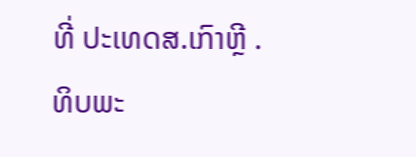ທີ່ ປະເທດສ.ເກົາຫຼີ .
ທິບພະ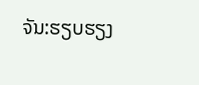ຈັນ:ຮຽບຮຽງ